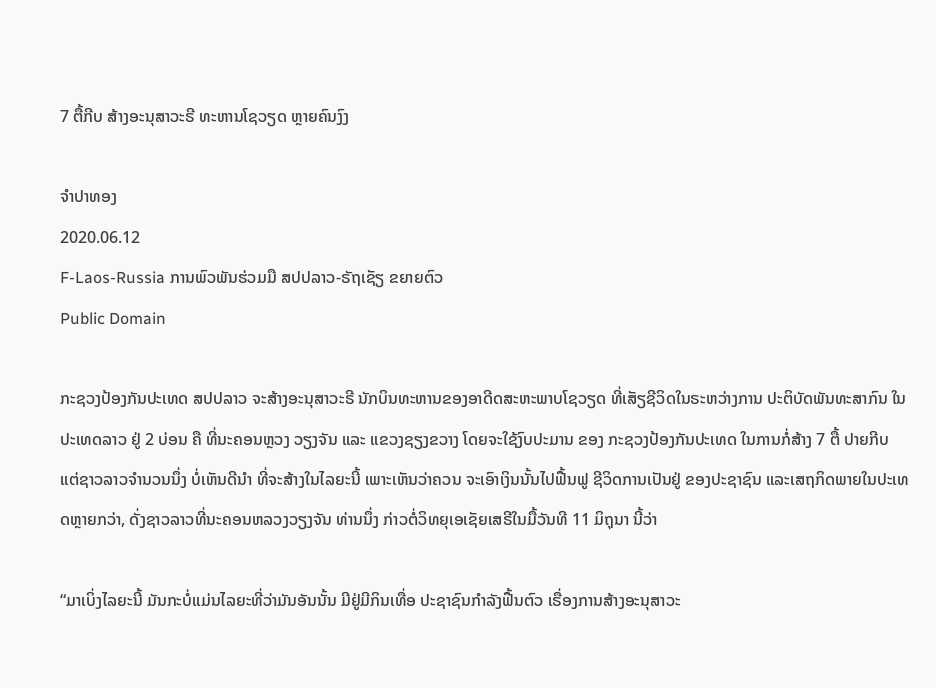7 ຕື້ກີບ ສ້າງອະນຸສາວະຣີ ທະຫານໂຊວຽດ ຫຼາຍຄົນງົງ

ຈໍາປາທອງ
2020.06.12
F-Laos-Russia ການພົວພັນຮ່ວມມື ສປປລາວ-ຣັຖເຊັຽ ຂຍາຍຕົວ
Public Domain

ກະຊວງປ້ອງກັນປະເທດ ສປປລາວ ຈະສ້າງອະນຸສາວະຣີ ນັກບິນທະຫານຂອງອາດີດສະຫະພາບໂຊວຽດ ທີ່ເສັຽຊີວິດໃນຣະຫວ່າງການ ປະຕິບັດພັນທະສາກົນ ໃນປະເທດລາວ ຢູ່ 2 ບ່ອນ ຄື ທີ່ນະຄອນຫຼວງ ວຽງຈັນ ແລະ ແຂວງຊຽງຂວາງ ໂດຍຈະໃຊ້ງົບປະມານ ຂອງ ກະຊວງປ້ອງກັນປະເທດ ໃນການກໍ່ສ້າງ 7 ຕື້ ປາຍກີບ ແຕ່ຊາວລາວຈໍານວນນຶ່ງ ບໍ່ເຫັນດີນໍາ ທີ່ຈະສ້າງໃນໄລຍະນີ້ ເພາະເຫັນວ່າຄວນ ຈະເອົາເງິນນັ້ນໄປຟື້ນຟູ ຊີວິດການເປັນຢູ່ ຂອງປະຊາຊົນ ແລະເສຖກິດພາຍໃນປະເທດຫຼາຍກວ່າ, ດັ່ງຊາວລາວທີ່ນະຄອນຫລວງວຽງຈັນ ທ່ານນຶ່ງ ກ່າວຕໍ່ວິທຍຸເອເຊັຍເສຣີໃນມື້ວັນທີ 11 ມິຖຸນາ ນີ້ວ່າ

“ມາເບິ່ງໄລຍະນີ້ ມັນກະບໍ່ແມ່ນໄລຍະທີ່ວ່າມັນອັນນັ້ນ ມີຢູ່ມີກິນເທື່ອ ປະຊາຊົນກໍາລັງຟື້ນຕົວ ເຣື່ອງການສ້າງອະນຸສາວະ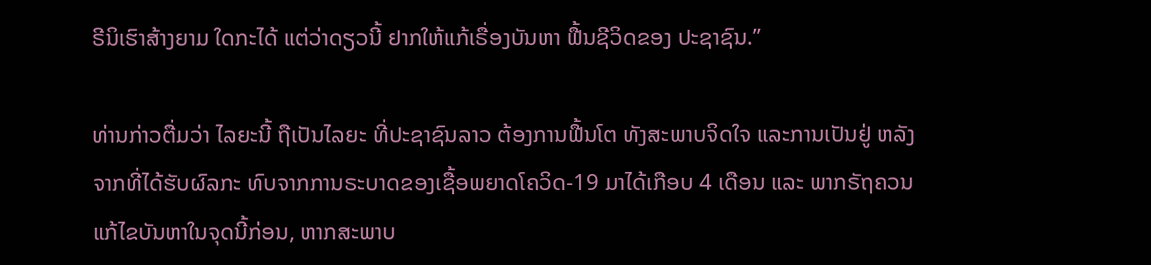ຣີນິເຮົາສ້າງຍາມ ໃດກະໄດ້ ແຕ່ວ່າດຽວນີ້ ຢາກໃຫ້ແກ້ເຣື່ອງບັນຫາ ຟື້ນຊີວິດຂອງ ປະຊາຊົນ.”

ທ່ານກ່າວຕື່ມວ່າ ໄລຍະນີ້ ຖືເປັນໄລຍະ ທີ່ປະຊາຊົນລາວ ຕ້ອງການຟື້ນໂຕ ທັງສະພາບຈິດໃຈ ແລະການເປັນຢູ່ ຫລັງຈາກທີ່ໄດ້ຮັບຜົລກະ ທົບຈາກການຣະບາດຂອງເຊື້ອພຍາດໂຄວິດ-19 ມາໄດ້ເກືອບ 4 ເດືອນ ແລະ ພາກຣັຖຄວນແກ້ໄຂບັນຫາໃນຈຸດນີ້ກ່ອນ, ຫາກສະພາບ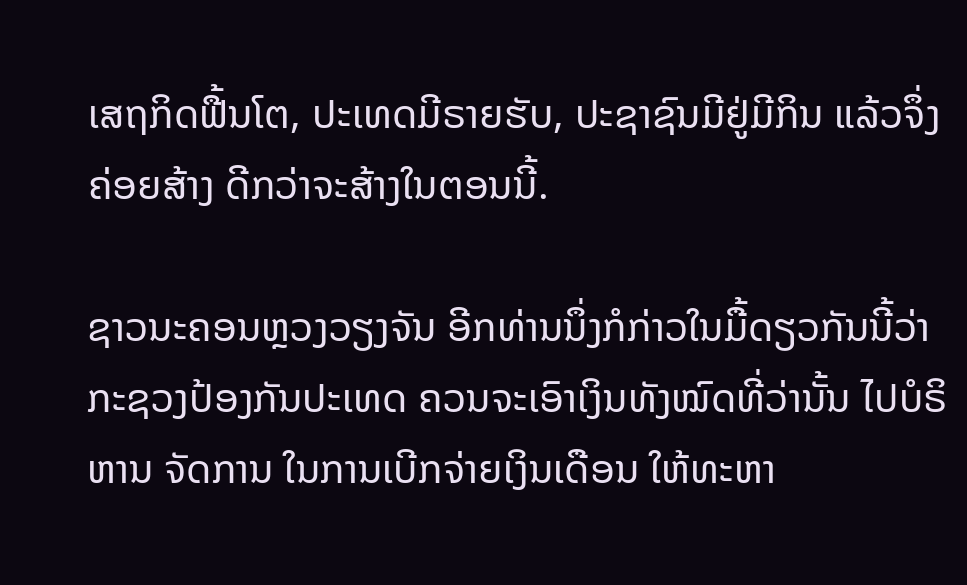ເສຖກິດຟື້ນໂຕ, ປະເທດມີຣາຍຮັບ, ປະຊາຊົນມີຢູ່ມີກິນ ແລ້ວຈຶ່ງຄ່ອຍສ້າງ ດີກວ່າຈະສ້າງໃນຕອນນີ້.

ຊາວນະຄອນຫຼວງວຽງຈັນ ອີກທ່ານນຶ່ງກໍກ່າວໃນມື້ດຽວກັນນີ້ວ່າ ກະຊວງປ້ອງກັນປະເທດ ຄວນຈະເອົາເງິນທັງໝົດທີ່ວ່ານັ້ນ ໄປບໍຣິຫານ ຈັດການ ໃນການເບີກຈ່າຍເງິນເດືອນ ໃຫ້ທະຫາ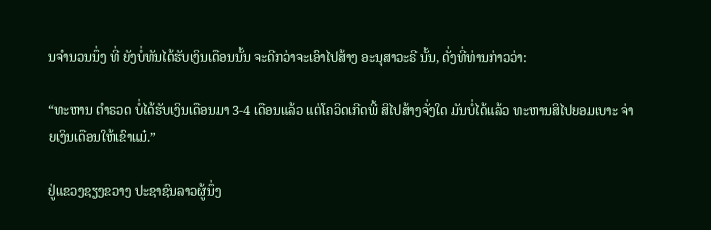ນຈໍານວນນຶ່ງ ທີ່ ຍັງບໍ່ທັນໄດ້ຮັບເງິນເດືອນນັ້ນ ຈະດີກວ່າຈະເອົາໄປສ້າງ ອະນຸສາວະຣີ ນັ້ນ, ດັ່ງທີ່ທ່ານກ່າວວ່າ:

“ທະຫານ ຕໍາຣວດ ບໍ່ໄດ້ຮັບເງິນເດືອນມາ 3-4 ເດືອນແລ້ວ ແຕ່ໂຄວິດເກີດພີ້ ສິໄປສ້າງຈັ່ງໃດ ມັນບໍ່ໄດ້ແລ້ວ ທະຫານສິໄປຍອມເບາະ ຈ່າຍເງິນເດືອນໃຫ້ເຂົາແມ໋.”

ຢູ່ແຂວງຊຽງຂວາງ ປະຊາຊົນລາວຜູ້ນຶ່ງ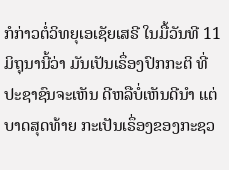ກໍກ່າວຕໍ່ວິທຍຸເອເຊັຍເສຣີ ໃນມື້ວັນທີ 11 ມິຖຸນານີ້ວ່າ ມັນເປັນເຣຶ່ອງປົກກະຕິ ທີ່ປະຊາຊົນຈະເຫັນ ດີຫລືບໍ່ເຫັນດີນໍາ ແຕ່ບາດສຸດທ້າຍ ກະເປັນເຣຶ່ອງຂອງກະຊວ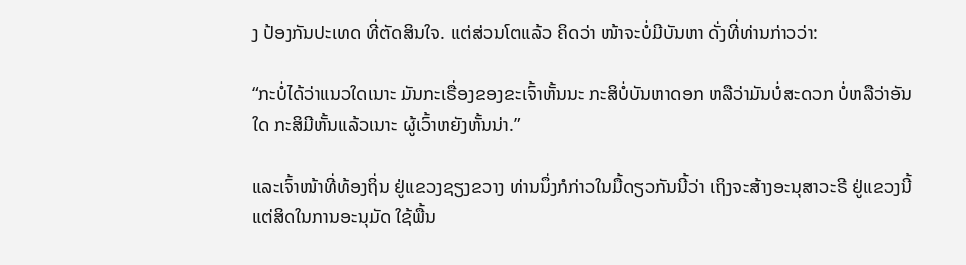ງ ປ້ອງກັນປະເທດ ທີ່ຕັດສິນໃຈ. ແຕ່ສ່ວນໂຕແລ້ວ ຄິດວ່າ ໜ້າຈະບໍ່ມີບັນຫາ ດັ່ງທີ່ທ່ານກ່າວວ່າ:

“ກະບໍ່ໄດ້ວ່າແນວໃດເນາະ ມັນກະເຣື່ອງຂອງຂະເຈົ້າຫັ້ນນະ ກະສິບໍ່ບັນຫາດອກ ຫລືວ່າມັນບໍ່ສະດວກ ບໍ່ຫລືວ່າອັນໃດ ກະສິມີຫັ້ນແລ້ວເນາະ ຜູ້ເວົ້າຫຍັງຫັ້ນນ່າ.”

ແລະເຈົ້າໜ້າທີ່ທ້ອງຖິ່ນ ຢູ່ແຂວງຊຽງຂວາງ ທ່ານນຶ່ງກໍກ່າວໃນມື້ດຽວກັນນີ້ວ່າ ເຖິງຈະສ້າງອະນຸສາວະຣີ ຢູ່ແຂວງນີ້ ແຕ່ສິດໃນການອະນຸມັດ ໃຊ້ພື້ນ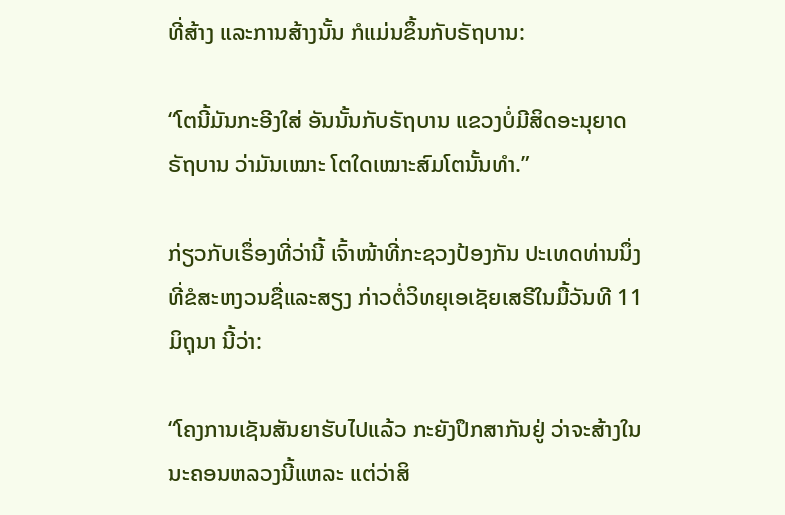ທີ່ສ້າງ ແລະການສ້າງນັ້ນ ກໍແມ່ນຂຶ້ນກັບຣັຖບານ:

“ໂຕນີ້ມັນກະອີງໃສ່ ອັນນັ້ນກັບຣັຖບານ ແຂວງບໍ່ມີສິດອະນຸຍາດ ຣັຖບານ ວ່າມັນເໝາະ ໂຕໃດເໝາະສົມໂຕນັ້ນທໍາ.”

ກ່ຽວກັບເຣຶ່ອງທີ່ວ່ານີ້ ເຈົ້າໜ້າທີ່ກະຊວງປ້ອງກັນ ປະເທດທ່ານນຶ່ງ ທີ່ຂໍສະຫງວນຊື່ແລະສຽງ ກ່າວຕໍ່ວິທຍຸເອເຊັຍເສຣີໃນມື້ວັນທີ 11 ມິຖຸນາ ນີ້ວ່າ:

“ໂຄງການເຊັນສັນຍາຮັບໄປແລ້ວ ກະຍັງປຶກສາກັນຢູ່ ວ່າຈະສ້າງໃນນະຄອນຫລວງນີ້ແຫລະ ແຕ່ວ່າສິ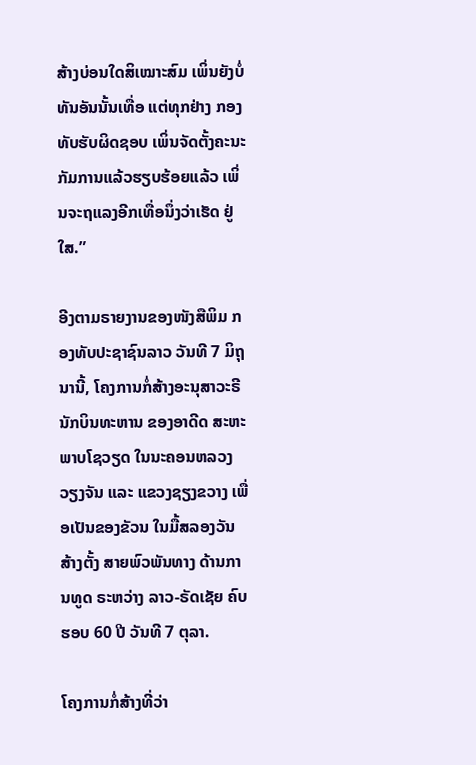ສ້າງບ່ອນໃດສິເໝາະສົມ ເພິ່ນຍັງບໍ່ ທັນອັນນັ້ນເທື່ອ ແຕ່ທຸກຢ່າງ ກອງທັບຮັບຜິດຊອບ ເພິ່ນຈັດຕັ້ງຄະນະ ກັມການແລ້ວຮຽບຮ້ອຍແລ້ວ ເພິ່ນຈະຖແລງອີກເທື່ອນຶ່ງວ່າເຮັດ ຢູ່ໃສ.”

ອີງຕາມຣາຍງານຂອງໜັງສືພິມ ກອງທັບປະຊາຊົນລາວ ວັນທີ 7 ມິຖຸນານີ້, ໂຄງການກໍ່ສ້າງອະນຸສາວະຣີ ນັກບິນທະຫານ ຂອງອາດີດ ສະຫະພາບໂຊວຽດ ໃນນະຄອນຫລວງວຽງຈັນ ແລະ ແຂວງຊຽງຂວາງ ເພື່ອເປັນຂອງຂັວນ ໃນມື້ສລອງວັນສ້າງຕັ້ງ ສາຍພົວພັນທາງ ດ້ານການທູດ ຣະຫວ່າງ ລາວ-ຣັດເຊັຍ ຄົບຮອບ 60 ປີ ວັນທີ 7 ຕຸລາ.

ໂຄງການກໍ່ສ້າງທີ່ວ່າ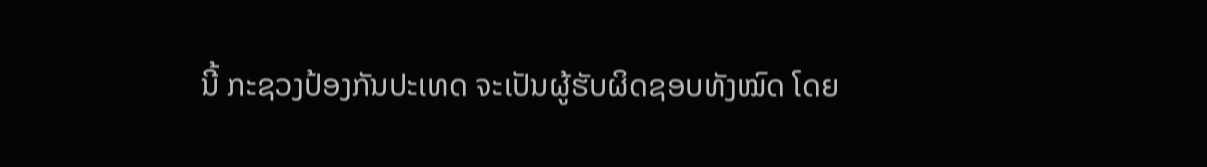ນີ້ ກະຊວງປ້ອງກັນປະເທດ ຈະເປັນຜູ້ຮັບຜິດຊອບທັງໝົດ ໂດຍ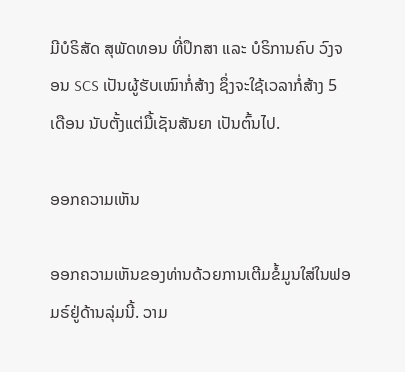ມີບໍຣິສັດ ສຸພັດທອນ ທີ່ປຶກສາ ແລະ ບໍຣິການຄົບ ວົງຈອນ SCS ເປັນຜູ້ຮັບເໝົາກໍ່ສ້າງ ຊຶ່ງຈະໃຊ້ເວລາກໍ່ສ້າງ 5 ເດືອນ ນັບຕັ້ງແຕ່ມື້ເຊັນສັນຍາ ເປັນຕົ້ນໄປ.

ອອກຄວາມເຫັນ

ອອກຄວາມເຫັນຂອງທ່ານດ້ວຍການເຕີມຂໍ້ມູນໃສ່ໃນຟອມຣ໌ຢູ່ດ້ານລຸ່ມນີ້. ວາມ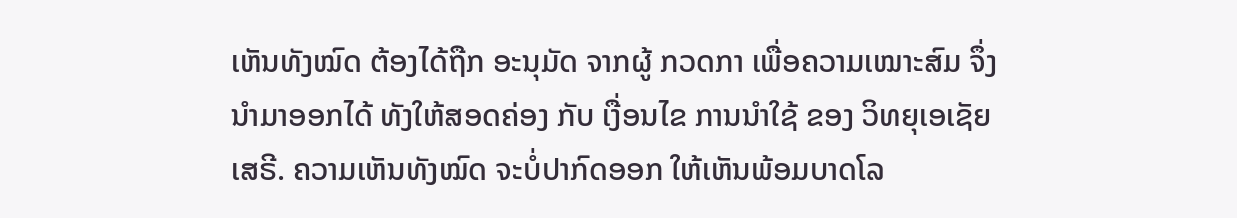ເຫັນທັງໝົດ ຕ້ອງໄດ້ຖືກ ອະນຸມັດ ຈາກຜູ້ ກວດກາ ເພື່ອຄວາມເໝາະສົມ ຈຶ່ງນໍາມາອອກໄດ້ ທັງໃຫ້ສອດຄ່ອງ ກັບ ເງື່ອນໄຂ ການນຳໃຊ້ ຂອງ ວິທຍຸເອເຊັຍເສຣີ. ຄວາມເຫັນທັງໝົດ ຈະບໍ່ປາກົດອອກ ໃຫ້ເຫັນພ້ອມບາດໂລ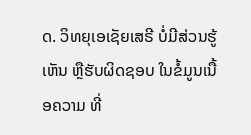ດ. ວິທຍຸເອເຊັຍເສຣີ ບໍ່ມີສ່ວນຮູ້ເຫັນ ຫຼືຮັບຜິດຊອບ ໃນຂໍ້ມູນເນື້ອຄວາມ ທີ່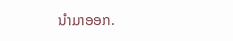ນໍາມາອອກ.